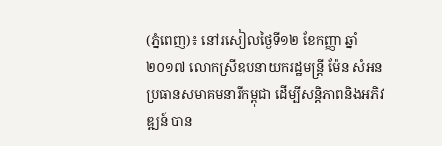(ភ្នំពេញ)៖ នៅរសៀលថ្ងៃទី១២ ខែកញ្ញា ឆ្នាំ២០១៧ លោកស្រីឧបនាយករដ្ឋមន្ត្រី ម៉ែន សំអន ប្រធានសមាគមនារីកម្ពុជា ដើម្បីសន្តិភាពនិងអភិវឌ្ឍន៍ បាន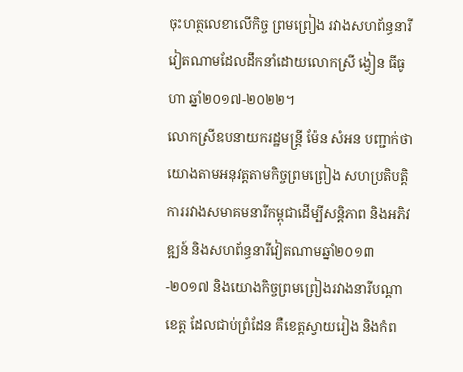ចុះហត្ថលេខាលើកិច្ច ព្រមព្រៀង រវាងសហព័ន្ធនារីវៀតណាមដែលដឹកនាំដោយលោកស្រី ង្វៀន ធីធូហា ឆ្នាំ២០១៧-២០២២។
លោកស្រីឧបនាយករដ្ឋមន្ត្រី ម៉ែន សំអន បញ្ជាក់ថា យោងតាមអនុវត្តតាមកិច្ចព្រមព្រៀង សហប្រតិបត្តិការរវាងសមាគមនារីកម្ពុជាដើម្បីសន្តិភាព និងអភិវឌ្ឍន៍ និងសហព័ន្ធនារីវៀតណាមឆ្នាំ២០១៣-២០១៧ និងយោងកិច្ចព្រមព្រៀងរវាងនារីបណ្តាខេត្ត ដែលជាប់ព្រំដែន គឺខេត្តស្វាយរៀង និងកំព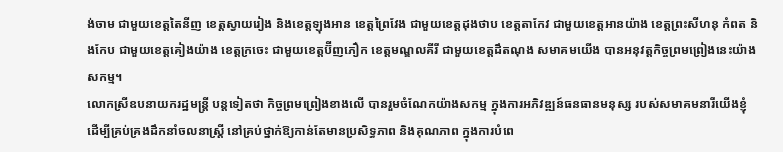ង់ចាម ជាមួយខេត្តតៃនីញ ខេត្តស្វាយរៀង និងខេត្តឡុងអាន ខេត្តព្រៃវែង ជាមួយខេត្តដុងថាប ខេត្តតាកែវ ជាមួយខេត្តអានយ៉ាង ខេត្តព្រះសីហនុ កំពត និងកែប ជាមួយខេត្តគៀងយ៉ាង ខេត្តក្រចេះ ជាមួយខេត្តប៊ីញភឿក ខេត្តមណ្ឌលគីរី ជាមួយខេត្តដឹតណុង សមាគមយើង បានអនុវត្តកិច្ចព្រមព្រៀងនេះយ៉ាងសកម្ម។
លោកស្រីឧបនាយករដ្ឋមន្ត្រី បន្តទៀតថា កិច្ចព្រមព្រៀងខាងលើ បានរួមចំណែកយ៉ាងសកម្ម ក្នុងការអភិវឌ្ឍន៍ធនធានមនុស្ស របស់សមាគមនារីយើងខ្ញុំ ដើម្បីគ្រប់គ្រងដឹកនាំចលនាស្ត្រី នៅគ្រប់ថ្នាក់ឱ្យកាន់តែមានប្រសិទ្ធភាព និងគុណភាព ក្នុងការបំពេ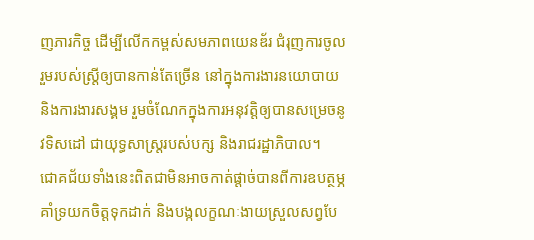ញភារកិច្ច ដើម្បីលើកកម្ពស់សមភាពយេនឌ័រ ជំរុញការចូលរួមរបស់ស្ត្រីឲ្យបានកាន់តែច្រើន នៅក្នុងការងារនយោបាយ និងការងារសង្គម រួមចំណែកក្នុងការអនុវត្តិឲ្យបានសម្រេចនូវទិសដៅ ជាយុទ្ធសាស្ត្ររបស់បក្ស និងរាជរដ្ឋាភិបាល។
ជោគជ័យទាំងនេះពិតជាមិនអាចកាត់ផ្តាច់បានពីការឧបត្ថម្ភ គាំទ្រយកចិត្តទុកដាក់ និងបង្កលក្ខណៈងាយស្រួលសព្វបែ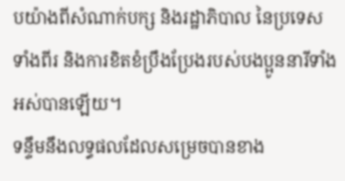បយ៉ាងពីសំណាក់បក្ស និងរដ្ឋាភិបាល នៃប្រទេសទាំងពីរ និងការខិតខំប្រឹងប្រែងរបស់បងប្អូននារីទាំងអស់បានឡើយ។
ទន្ទឹមនឹងលទ្ធផលដែលសម្រេចបានខាង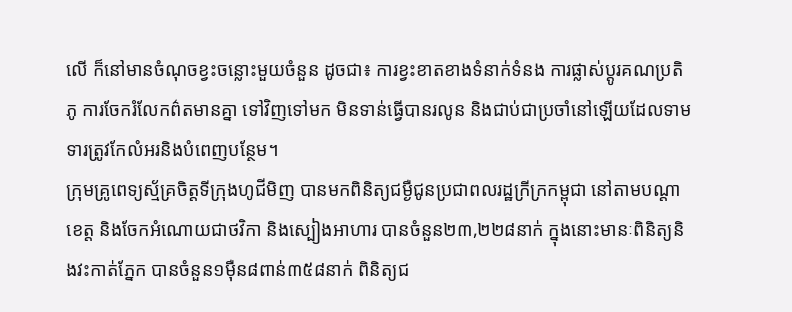លើ ក៏នៅមានចំណុចខ្វះចន្លោះមួយចំនួន ដូចជា៖ ការខ្វះខាតខាងទំនាក់ទំនង ការផ្លាស់ប្តូរគណប្រតិភូ ការចែករំលែកព៌តមានគ្នា ទៅវិញទៅមក មិនទាន់ធ្វើបានរលូន និងជាប់ជាប្រចាំនៅឡើយដែលទាមទារត្រូវកែលំអរនិងបំពេញបន្ថែម។
ក្រុមគ្រូពេទ្យស្ម័គ្រចិត្តទីក្រុងហូជីមិញ បានមកពិនិត្យជម្ងឺជូនប្រជាពលរដ្ឋក្រីក្រកម្ពុជា នៅតាមបណ្តាខេត្ត និងចែកអំណោយជាថវិកា និងស្បៀងអាហារ បានចំនួន២៣,២២៨នាក់ ក្នុងនោះមានៈពិនិត្យនិងវះកាត់ភ្នែក បានចំនួន១ម៉ឺន៨ពាន់៣៥៨នាក់ ពិនិត្យជ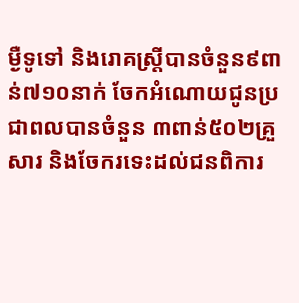ម្ងឺទូទៅ និងរោគស្រ្តីបានចំនួន៩ពាន់៧១០នាក់ ចែកអំណោយជូនប្រជាពលបានចំនួន ៣ពាន់៥០២គ្រួសារ និងចែករទេះដល់ជនពិការ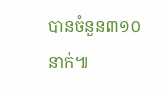បានចំនួន៣១០នាក់៕